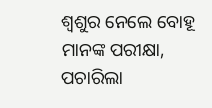ଶ୍ଵଶୁର ନେଲେ ବୋହୂ ମାନଙ୍କ ପରୀକ୍ଷା, ପଚାରିଲା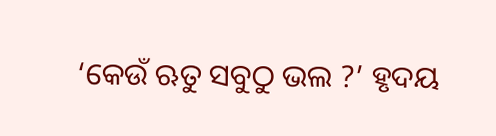‘କେଉଁ ଋତୁ ସବୁଠୁ ଭଲ ?’ ହୃଦୟ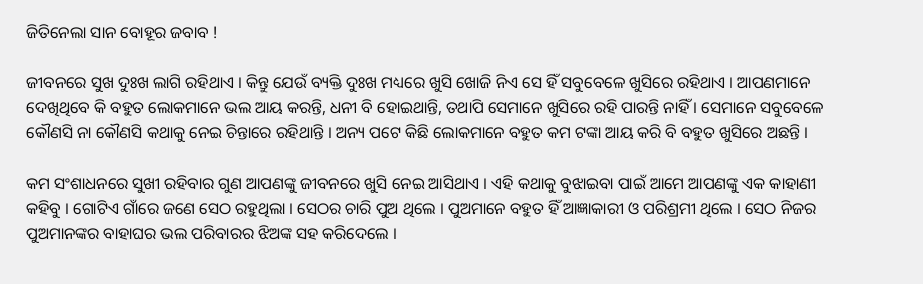ଜିତିନେଲା ସାନ ବୋହୂର ଜବାବ !

ଜୀବନରେ ସୁଖ ଦୁଃଖ ଲାଗି ରହିଥାଏ । କିନ୍ତୁ ଯେଉଁ ବ୍ୟକ୍ତି ଦୁଃଖ ମଧ୍ୟରେ ଖୁସି ଖୋଜି ନିଏ ସେ ହିଁ ସବୁବେଳେ ଖୁସିରେ ରହିଥାଏ । ଆପଣମାନେ ଦେଖିଥିବେ କି ବହୁତ ଲୋକମାନେ ଭଲ ଆୟ କରନ୍ତି, ଧନୀ ବି ହୋଇଥାନ୍ତି, ତଥାପି ସେମାନେ ଖୁସିରେ ରହି ପାରନ୍ତି ନାହିଁ । ସେମାନେ ସବୁବେଳେ କୌଣସି ନା କୌଣସି କଥାକୁ ନେଇ ଚିନ୍ତାରେ ରହିଥାନ୍ତି । ଅନ୍ୟ ପଟେ କିଛି ଲୋକମାନେ ବହୁତ କମ ଟଙ୍କା ଆୟ କରି ବି ବହୁତ ଖୁସିରେ ଅଛନ୍ତି ।

କମ ସଂଶାଧନରେ ସୁଖୀ ରହିବାର ଗୁଣ ଆପଣଙ୍କୁ ଜୀବନରେ ଖୁସି ନେଇ ଆସିଥାଏ । ଏହି କଥାକୁ ବୁଝାଇବା ପାଇଁ ଆମେ ଆପଣଙ୍କୁ ଏକ କାହାଣୀ କହିବୁ । ଗୋଟିଏ ଗାଁରେ ଜଣେ ସେଠ ରହୁଥିଲା । ସେଠର ଚାରି ପୁଅ ଥିଲେ । ପୁଅମାନେ ବହୁତ ହିଁ ଆଜ୍ଞାକାରୀ ଓ ପରିଶ୍ରମୀ ଥିଲେ । ସେଠ ନିଜର ପୁଅମାନଙ୍କର ବାହାଘର ଭଲ ପରିବାରର ଝିଅଙ୍କ ସହ କରିଦେଲେ ।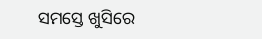ସମସ୍ତେ ଖୁସିରେ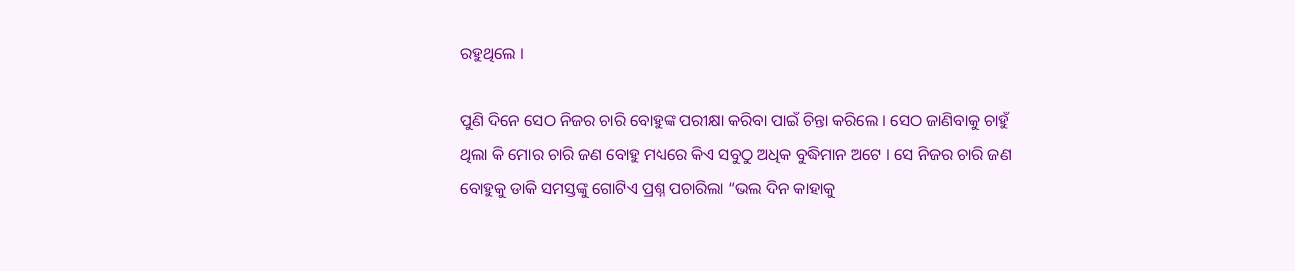ରହୁଥିଲେ ।

ପୁଣି ଦିନେ ସେଠ ନିଜର ଚାରି ବୋହୁଙ୍କ ପରୀକ୍ଷା କରିବା ପାଇଁ ଚିନ୍ତା କରିଲେ । ସେଠ ଜାଣିବାକୁ ଚାହୁଁ ଥିଲା କି ମୋର ଚାରି ଜଣ ବୋହୁ ମଧ୍ୟରେ କିଏ ସବୁଠୁ ଅଧିକ ବୁଦ୍ଧିମାନ ଅଟେ । ସେ ନିଜର ଚାରି ଜଣ ବୋହୁକୁ ଡାକି ସମସ୍ତଙ୍କୁ ଗୋଟିଏ ପ୍ରଶ୍ନ ପଚାରିଲା “ଭଲ ଦିନ କାହାକୁ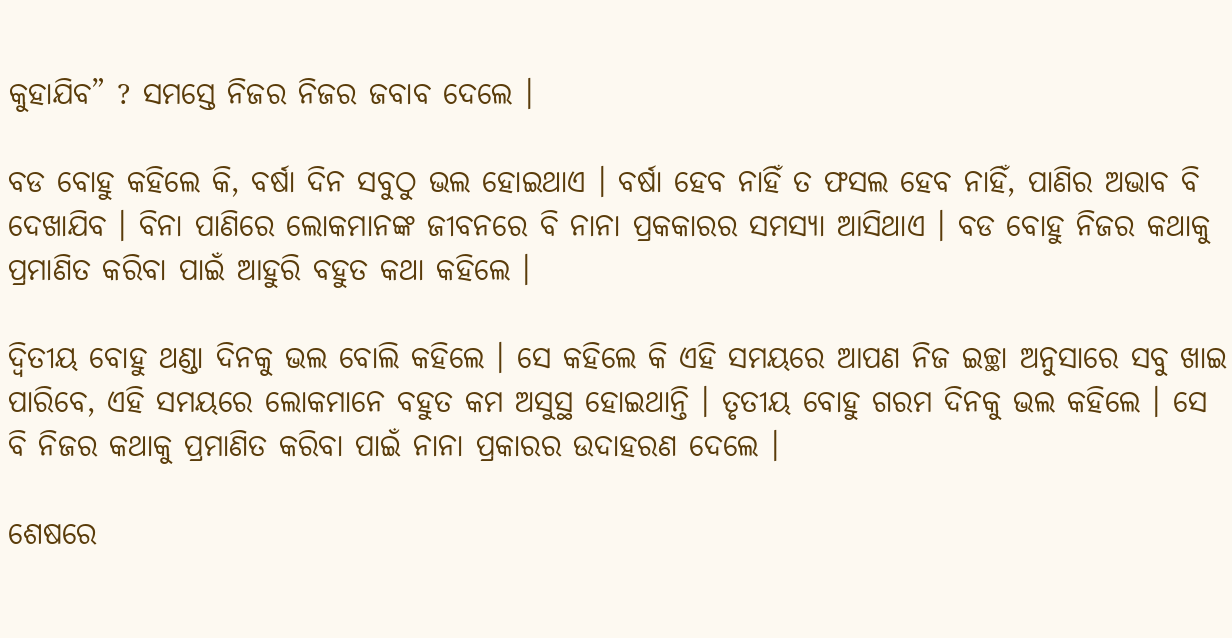କୁହାଯିବ” ? ସମସ୍ତେ ନିଜର ନିଜର ଜବାବ ଦେଲେ ।

ବଡ ବୋହୁ କହିଲେ କି, ବର୍ଷା ଦିନ ସବୁଠୁ ଭଲ ହୋଇଥାଏ । ବର୍ଷା ହେବ ନାହିଁ ତ ଫସଲ ହେବ ନାହିଁ, ପାଣିର ଅଭାବ ବି ଦେଖାଯିବ । ବିନା ପାଣିରେ ଲୋକମାନଙ୍କ ଜୀବନରେ ବି ନାନା ପ୍ରକକାରର ସମସ୍ୟା ଆସିଥାଏ । ବଡ ବୋହୁ ନିଜର କଥାକୁ ପ୍ରମାଣିତ କରିବା ପାଇଁ ଆହୁରି ବହୁତ କଥା କହିଲେ ।

ଦ୍ଵିତୀୟ ବୋହୁ ଥଣ୍ଡା ଦିନକୁ ଭଲ ବୋଲି କହିଲେ । ସେ କହିଲେ କି ଏହି ସମୟରେ ଆପଣ ନିଜ ଇଚ୍ଛା ଅନୁସାରେ ସବୁ ଖାଇ ପାରିବେ, ଏହି ସମୟରେ ଲୋକମାନେ ବହୁତ କମ ଅସୁସ୍ଥ ହୋଇଥାନ୍ତି । ତୃତୀୟ ବୋହୁ ଗରମ ଦିନକୁ ଭଲ କହିଲେ । ସେ ବି ନିଜର କଥାକୁ ପ୍ରମାଣିତ କରିବା ପାଇଁ ନାନା ପ୍ରକାରର ଉଦାହରଣ ଦେଲେ ।

ଶେଷରେ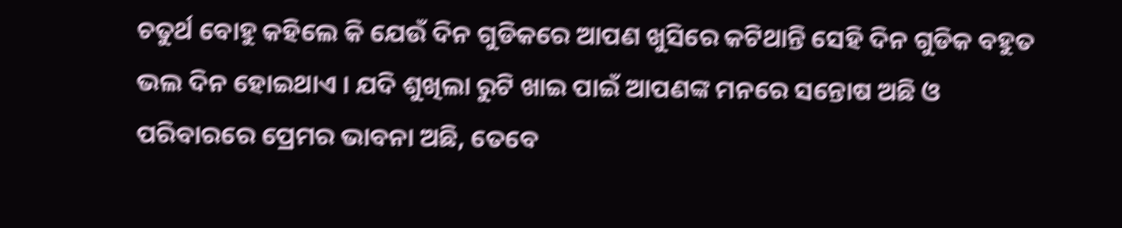ଚତୁର୍ଥ ବୋହୁ କହିଲେ କି ଯେଉଁ ଦିନ ଗୁଡିକରେ ଆପଣ ଖୁସିରେ କଟିଥାନ୍ତି ସେହି ଦିନ ଗୁଡିକ ବହୁତ ଭଲ ଦିନ ହୋଇଥାଏ । ଯଦି ଶୁଖିଲା ରୁଟି ଖାଇ ପାଇଁ ଆପଣଙ୍କ ମନରେ ସନ୍ତୋଷ ଅଛି ଓ ପରିବାରରେ ପ୍ରେମର ଭାବନା ଅଛି, ତେବେ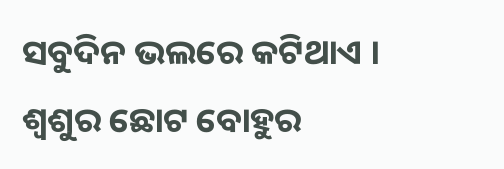ସବୁଦିନ ଭଲରେ କଟିଥାଏ । ଶ୍ଵଶୁର ଛୋଟ ବୋହୁର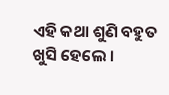ଏହି କଥା ଶୁଣି ବହୁତ ଖୁସି ହେଲେ ।